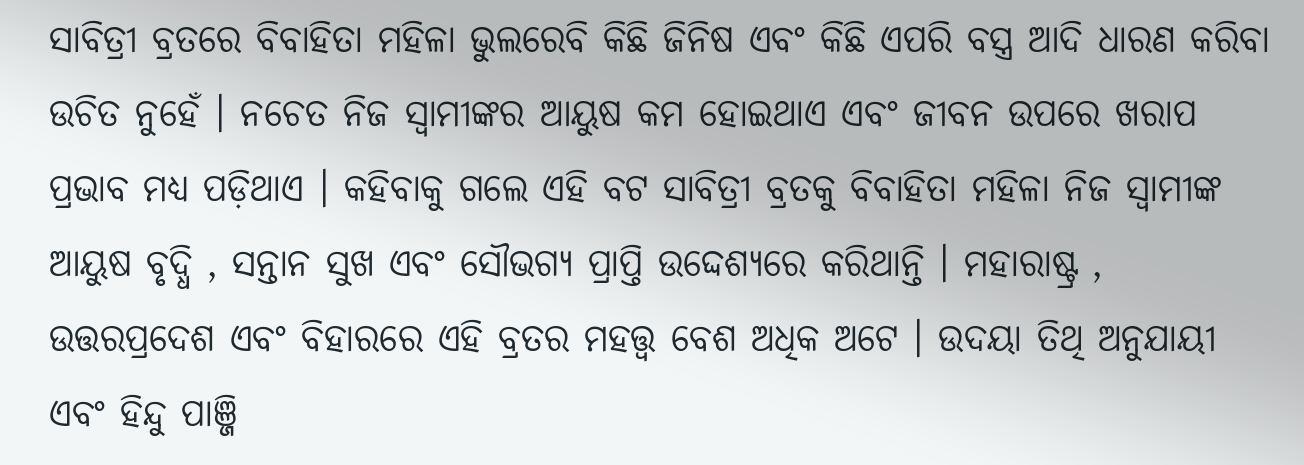ସାବିତ୍ରୀ ବ୍ରତରେ ବିବାହିତା ମହିଳା ଭୁଲରେବି କିଛି ଜିନିଷ ଏବଂ କିଛି ଏପରି ବସ୍ତ୍ର ଆଦି ଧାରଣ କରିବା ଉଚିତ ନୁହେଁ । ନଚେତ ନିଜ ସ୍ୱାମୀଙ୍କର ଆୟୁଷ କମ ହୋଇଥାଏ ଏବଂ ଜୀବନ ଉପରେ ଖରାପ ପ୍ରଭାବ ମଧ୍ୟ ପଡ଼ିଥାଏ । କହିବାକୁ ଗଲେ ଏହି ବଟ ସାବିତ୍ରୀ ବ୍ରତକୁ ବିବାହିତା ମହିଳା ନିଜ ସ୍ୱାମୀଙ୍କ ଆୟୁଷ ବୃଦ୍ଧି , ସନ୍ତାନ ସୁଖ ଏବଂ ସୌଭଗ୍ୟ ପ୍ରାପ୍ତି ଉଦ୍ଦେଶ୍ୟରେ କରିଥାନ୍ତି । ମହାରାଷ୍ଟ୍ର , ଉତ୍ତରପ୍ରଦେଶ ଏବଂ ବିହାରରେ ଏହି ବ୍ରତର ମହତ୍ତ୍ୱ ବେଶ ଅଧିକ ଅଟେ । ଉଦୟା ତିଥି ଅନୁଯାୟୀ ଏବଂ ହିନ୍ଦୁ ପାଞ୍ଜି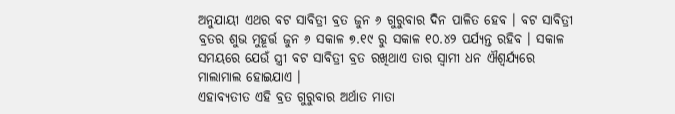ଅନୁଯାୟୀ ଏଥର ବଟ ସାବିତ୍ରୀ ବ୍ରତ ଜୁନ ୬ ଗୁରୁବାର ଦିନ ପାଳିତ ହେବ । ବଟ ସାବିତ୍ରୀ ବ୍ରତର ଶୁଭ ମୁହୂର୍ତ୍ତ ଜୁନ ୬ ସକାଳ ୭.୧୯ ରୁ ସକାଳ ୧୦.୪୨ ପର୍ଯ୍ୟନ୍ତ ରହିବ । ସକାଳ ସମୟରେ ଯେଉଁ ସ୍ତ୍ରୀ ବଟ ସାବିତ୍ରୀ ବ୍ରତ ରଖିଥାଏ ତାର ସ୍ୱାମୀ ଧନ ଐଶ୍ୱର୍ଯ୍ୟରେ ମାଲାମାଲ ହୋଇଯାଏ ।
ଏହାବ୍ୟତୀତ ଏହି ବ୍ରତ ଗୁରୁବାର ଅର୍ଥାତ ମାତା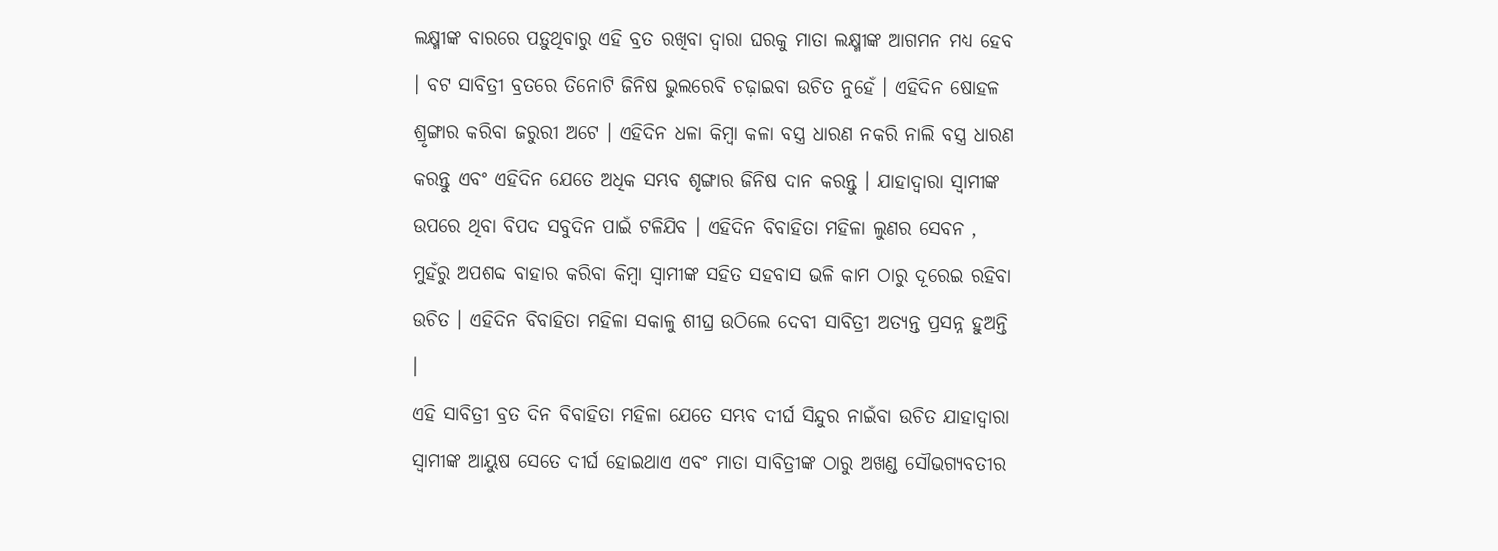ଲକ୍ଷ୍ମୀଙ୍କ ବାରରେ ପଡ଼ୁଥିବାରୁ ଏହି ବ୍ରତ ରଖିବା ଦ୍ୱାରା ଘରକୁ ମାତା ଲକ୍ଷ୍ମୀଙ୍କ ଆଗମନ ମଧ୍ୟ ହେବ । ବଟ ସାବିତ୍ରୀ ବ୍ରତରେ ତିନୋଟି ଜିନିଷ ଭୁଲରେବି ଚଢ଼ାଇବା ଉଚିତ ନୁହେଁ । ଏହିଦିନ ଷୋହଳ ଶ୍ରୃଙ୍ଗାର କରିବା ଜରୁରୀ ଅଟେ । ଏହିଦିନ ଧଳା କିମ୍ବା କଳା ବସ୍ତ୍ର ଧାରଣ ନକରି ନାଲି ବସ୍ତ୍ର ଧାରଣ କରନ୍ତୁ ଏବଂ ଏହିଦିନ ଯେତେ ଅଧିକ ସମ୍ଭବ ଶୃଙ୍ଗାର ଜିନିଷ ଦାନ କରନ୍ତୁ । ଯାହାଦ୍ୱାରା ସ୍ୱାମୀଙ୍କ ଉପରେ ଥିବା ବିପଦ ସବୁଦିନ ପାଇଁ ଟଳିଯିବ । ଏହିଦିନ ବିବାହିତା ମହିଳା ଲୁଣର ସେବନ , ମୁହଁରୁ ଅପଶବ୍ଦ ବାହାର କରିବା କିମ୍ବା ସ୍ୱାମୀଙ୍କ ସହିତ ସହବାସ ଭଳି କାମ ଠାରୁ ଦୂରେଇ ରହିବା ଉଚିତ । ଏହିଦିନ ବିବାହିତା ମହିଳା ସକାଳୁ ଶୀଘ୍ର ଉଠିଲେ ଦେବୀ ସାବିତ୍ରୀ ଅତ୍ୟନ୍ତ ପ୍ରସନ୍ନ ହୁଅନ୍ତି ।
ଏହି ସାବିତ୍ରୀ ବ୍ରତ ଦିନ ବିବାହିତା ମହିଳା ଯେତେ ସମ୍ଭବ ଦୀର୍ଘ ସିନ୍ଦୁର ନାଇଁବା ଉଚିତ ଯାହାଦ୍ୱାରା ସ୍ୱାମୀଙ୍କ ଆୟୁଷ ସେତେ ଦୀର୍ଘ ହୋଇଥାଏ ଏବଂ ମାତା ସାବିତ୍ରୀଙ୍କ ଠାରୁ ଅଖଣ୍ଡ ସୌଭଗ୍ୟବତୀର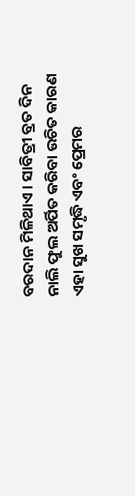ବରଦାନ ମିଳିଥାଏ । ସାବିତ୍ରୀ ବ୍ରତ ଦିନ ନାଲି ଫୁଲ ଅର୍ପିତ କରିବା ଉଚିତ କାରଣ ଏହା ସୁଖ ସମୃଦ୍ଧି ଏବଂ ପ୍ରେମର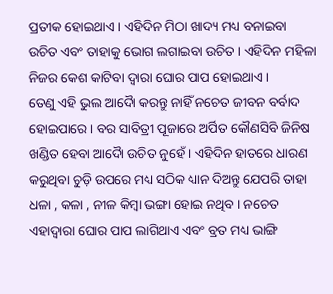ପ୍ରତୀକ ହୋଇଥାଏ । ଏହିଦିନ ମିଠା ଖାଦ୍ୟ ମଧ୍ୟ ବନାଇବା ଉଚିତ ଏବଂ ତାହାକୁ ଭୋଗ ଲଗାଇବା ଉଚିତ । ଏହିଦିନ ମହିଳା ନିଜର କେଶ କାଟିବା ଦ୍ୱାରା ଘୋର ପାପ ହୋଇଥାଏ ।
ତେଣୁ ଏହି ଭୁଲ ଆଦୋୖ କରନ୍ତୁ ନାହିଁ ନଚେତ ଜୀବନ ବର୍ବାଦ ହୋଇପାରେ । ବର ସାବିତ୍ରୀ ପୂଜାରେ ଅର୍ପିତ କୌଣସିବି ଜିନିଷ ଖଣ୍ଡିତ ହେବା ଆଦୋୖ ଉଚିତ ନୁହେଁ । ଏହିଦିନ ହାତରେ ଧାରଣ କରୁଥିବା ଚୁଡ଼ି ଉପରେ ମଧ୍ୟ ସଠିକ ଧ୍ୟାନ ଦିଅନ୍ତୁ ଯେପରି ତାହା ଧଳା , କଳା , ନୀଳ କିମ୍ବା ଭଙ୍ଗା ହୋଇ ନଥିବ । ନଚେତ ଏହାଦ୍ବାରା ଘୋର ପାପ ଲାଗିଥାଏ ଏବଂ ବ୍ରତ ମଧ୍ୟ ଭାଙ୍ଗି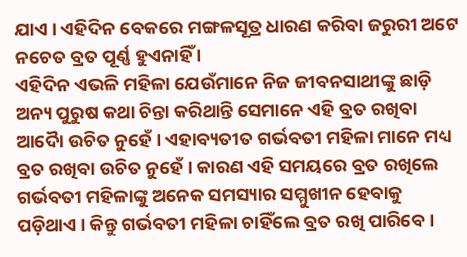ଯାଏ । ଏହିଦିନ ବେକରେ ମଙ୍ଗଳସୂତ୍ର ଧାରଣ କରିବା ଜରୁରୀ ଅଟେ ନଚେତ ବ୍ରତ ପୂର୍ଣ୍ଣ ହୁଏନାହିଁ ।
ଏହିଦିନ ଏଭଳି ମହିଳା ଯେଉଁମାନେ ନିଜ ଜୀବନସାଥୀଙ୍କୁ ଛାଡ଼ି ଅନ୍ୟ ପୁରୁଷ କଥା ଚିନ୍ତା କରିଥାନ୍ତି ସେମାନେ ଏହି ବ୍ରତ ରଖିବା ଆଦୋୖ ଉଚିତ ନୁହେଁ । ଏହାବ୍ୟତୀତ ଗର୍ଭବତୀ ମହିଳା ମାନେ ମଧ୍ୟ ବ୍ରତ ରଖିବା ଉଚିତ ନୁହେଁ । କାରଣ ଏହି ସମୟରେ ବ୍ରତ ରଖିଲେ ଗର୍ଭବତୀ ମହିଳାଙ୍କୁ ଅନେକ ସମସ୍ୟାର ସମ୍ମୁଖୀନ ହେବାକୁ ପଡ଼ିଥାଏ । କିନ୍ତୁ ଗର୍ଭବତୀ ମହିଳା ଚାହିଁଲେ ବ୍ରତ ରଖି ପାରିବେ ।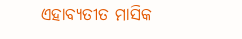ଏହାବ୍ୟତୀତ ମାସିକ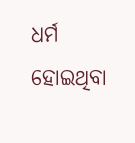ଧର୍ମ ହୋଇଥିବା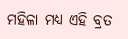ମହିଳା ମଧ୍ୟ ଏହି ବ୍ରତ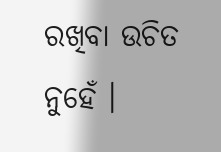ରଖିବା ଉଚିତ ନୁହେଁ ।